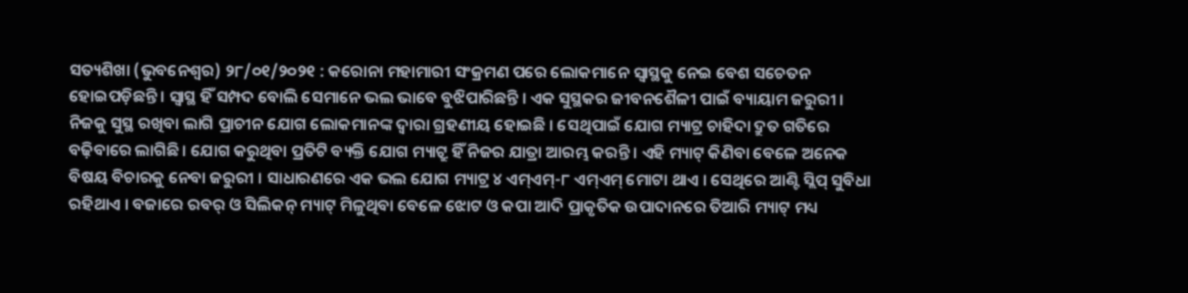ସତ୍ୟଶିଖା (ଭୁବନେଶ୍ୱର) ୨୮/୦୧/୨୦୨୧ : କରୋନା ମହାମାରୀ ସଂକ୍ରମଣ ପରେ ଲୋକମାନେ ସ୍ଵାସ୍ଥକୁ ନେଇ ବେଶ ସଚେତନ ହୋଇପଡ଼ିଛନ୍ତି । ସ୍ଵାସ୍ଥ ହିଁ ସମ୍ପଦ ବୋଲି ସେମାନେ ଭଲ ଭାବେ ବୁଝିପାରିଛନ୍ତି । ଏକ ସୁସ୍ଥକର ଜୀବନଶୈଳୀ ପାଇଁ ବ୍ୟାୟାମ ଜରୁରୀ । ନିଜକୁ ସୁସ୍ଥ ରଖିବା ଲାଗି ପ୍ରାଚୀନ ଯୋଗ ଲୋକମାନଙ୍କ ଦ୍ୱାରା ଗ୍ରହଣୀୟ ହୋଇଛି । ସେଥିପାଇଁ ଯୋଗ ମ୍ୟାଟ୍ର ଚାହିଦା ଦ୍ରୁତ ଗତିରେ ବଢ଼ିବାରେ ଲାଗିଛି । ଯୋଗ କରୁଥିବା ପ୍ରତିଟି ବ୍ୟକ୍ତି ଯୋଗ ମ୍ୟାଟ୍ରୁ ହିଁ ନିଜର ଯାତ୍ରା ଆରମ୍ଭ କରନ୍ତି । ଏହି ମ୍ୟାଟ୍ କିଣିବା ବେଳେ ଅନେକ ବିଷୟ ବିଚାରକୁ ନେବା ଜରୁରୀ । ସାଧାରଣରେ ଏକ ଭଲ ଯୋଗ ମ୍ୟାଟ୍ର ୪ ଏମ୍ଏମ୍-୮ ଏମ୍ଏମ୍ ମୋଟା ଥାଏ । ସେଥିରେ ଆଣ୍ଟି ସ୍ଲିପ୍ ସୁବିଧା ରହିଥାଏ । ବଜାରେ ରବର୍ ଓ ସିଲିକନ୍ ମ୍ୟାଟ୍ ମିଳୁଥିବା ବେଳେ ଝୋଟ ଓ କପା ଆଦି ପ୍ରାକୃତିକ ଉପାଦାନରେ ତିଆରି ମ୍ୟାଟ୍ ମଧ୍ୟ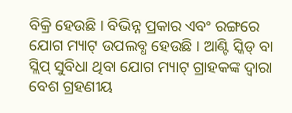ବିକ୍ରି ହେଉଛି । ବିଭିନ୍ନ ପ୍ରକାର ଏବଂ ରଙ୍ଗରେ ଯୋଗ ମ୍ୟାଟ୍ ଉପଲବ୍ଧ ହେଉଛି । ଆଣ୍ଟି ସ୍କିଡ୍ ବା ସ୍ଲିପ୍ ସୁବିଧା ଥିବା ଯୋଗ ମ୍ୟାଟ୍ ଗ୍ରାହକଙ୍କ ଦ୍ୱାରା ବେଶ ଗ୍ରହଣୀୟ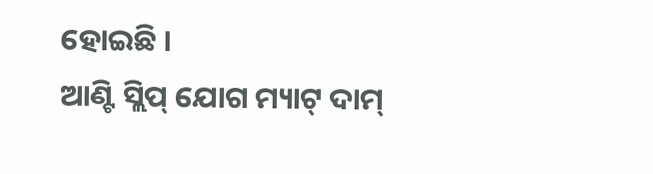ହୋଇଛି ।
ଆଣ୍ଟି ସ୍ଲିପ୍ ଯୋଗ ମ୍ୟାଟ୍ ଦାମ୍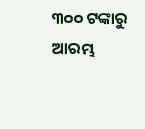୩୦୦ ଟଙ୍କାରୁ ଆରମ୍ଭ